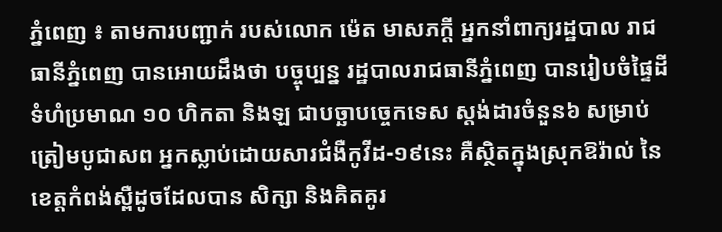ភ្នំពេញ ៖ តាមការបញ្ជាក់ របស់លោក ម៉េត មាសភក្ដី អ្នកនាំពាក្យរដ្ឋបាល រាជធានីភ្នំពេញ បានអោយដឹងថា បច្ចុប្បន្ន រដ្ឋបាលរាជធានីភ្នំពេញ បានរៀបចំផ្ទៃដី ទំហំប្រមាណ ១០ ហិកតា និងឡ ជាបច្ឆាបច្ចេកទេស ស្តង់ដារចំនួន៦ សម្រាប់ត្រៀមបូជាសព អ្នកស្លាប់ដោយសារជំងឺកូវីដ-១៩នេះ គឺស្ថិតក្នុងស្រុកឱរ៉ាល់ នៃខេត្តកំពង់ស្ពឺដូចដែលបាន សិក្សា និងគិតគូរ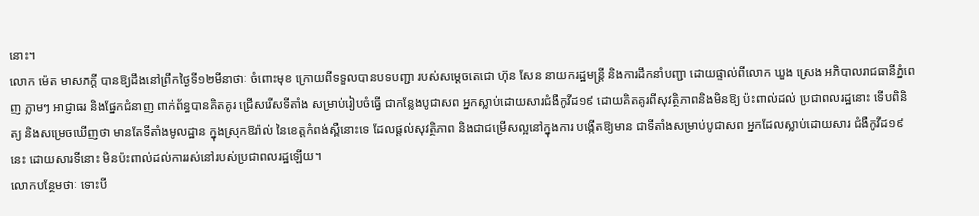នោះ។
លោក ម៉េត មាសភក្ដី បានឱ្យដឹងនៅព្រឹកថ្ងៃទី១២មីនាថាៈ ចំពោះមុខ ក្រោយពីទទួលបានបទបញ្ជា របស់សម្ដេចតេជោ ហ៊ុន សែន នាយករដ្ឋមន្ត្រី និងការដឹកនាំបញ្ជា ដោយផ្ទាល់ពីលោក ឃួង ស្រេង អភិបាលរាជធានីភ្នំពេញ ភ្លាមៗ អាជ្ញាធរ និងផ្នែកជំនាញ ពាក់ព័ន្ធបានគិតគូរ ជ្រើសរើសទីតាំង សម្រាប់រៀបចំធ្វើ ជាកន្លែងបូជាសព អ្នកស្លាប់ដោយសារជំងឺកូវីដ១៩ ដោយគិតគូរពីសុវត្ថិភាពនិងមិនឱ្យ ប៉ះពាល់ដល់ ប្រជាពលរដ្ឋនោះ ទើបពិនិត្យ និងសម្រេចឃើញថា មានតែទីតាំងមូលដ្ឋាន ក្នុងស្រុកឱរ៉ាល់ នៃខេត្តកំពង់ស្ពឺនោះទេ ដែលផ្ដល់សុវត្ថិភាព និងជាជម្រើសល្អនៅក្នុងការ បង្កើតឱ្យមាន ជាទីតាំងសម្រាប់បូជាសព អ្នកដែលស្លាប់ដោយសារ ជំងឺកូវីដ១៩នេះ ដោយសារទីនោះ មិនប៉ះពាល់ដល់ការរស់នៅរបស់ប្រជាពលរដ្ឋឡើយ។
លោកបន្ថែមថាៈ ទោះបី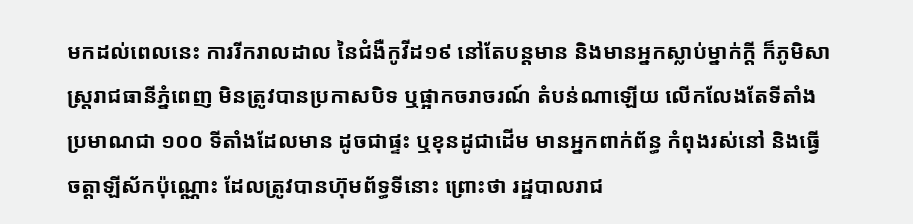មកដល់ពេលនេះ ការរីករាលដាល នៃជំងឺកូវីដ១៩ នៅតែបន្តមាន និងមានអ្នកស្លាប់ម្នាក់ក្ដី ក៏ភូមិសាស្ត្ររាជធានីភ្នំពេញ មិនត្រូវបានប្រកាសបិទ ឬផ្អាកចរាចរណ៍ តំបន់ណាឡើយ លើកលែងតែទីតាំង ប្រមាណជា ១០០ ទីតាំងដែលមាន ដូចជាផ្ទះ ឬខុនដូជាដើម មានអ្នកពាក់ព័ន្ធ កំពុងរស់នៅ និងធ្វើចត្តាឡីស័កប៉ុណ្ណោះ ដែលត្រូវបានហ៊ុមព័ទ្ធទីនោះ ព្រោះថា រដ្ឋបាលរាជ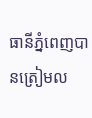ធានីភ្នំពេញបានត្រៀមល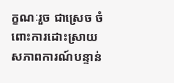ក្ខណៈរួច ជាស្រេច ចំពោះការដោះស្រាយ សភាពការណ៍បន្ទាន់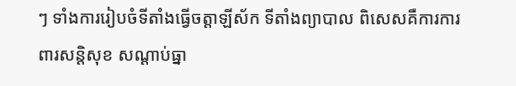ៗ ទាំងការរៀបចំទីតាំងធ្វើចត្តាឡីស័ក ទីតាំងព្យាបាល ពិសេសគឺការការពារសន្តិសុខ សណ្ដាប់ធ្នា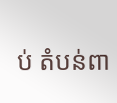ប់ តំបន់ពា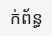ក់ព័ន្ធ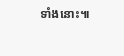ទាំងនោះ៕